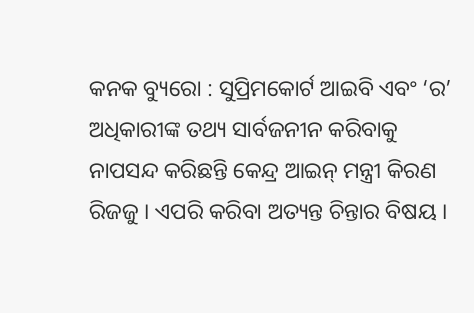କନକ ବ୍ୟୁରୋ : ସୁପ୍ରିମକୋର୍ଟ ଆଇବି ଏବଂ ‘ର’ ଅଧିକାରୀଙ୍କ ତଥ୍ୟ ସାର୍ବଜନୀନ କରିବାକୁ ନାପସନ୍ଦ କରିଛନ୍ତି କେନ୍ଦ୍ର ଆଇନ୍ ମନ୍ତ୍ରୀ କିରଣ ରିଜଜୁ । ଏପରି କରିବା ଅତ୍ୟନ୍ତ ଚିନ୍ତାର ବିଷୟ ।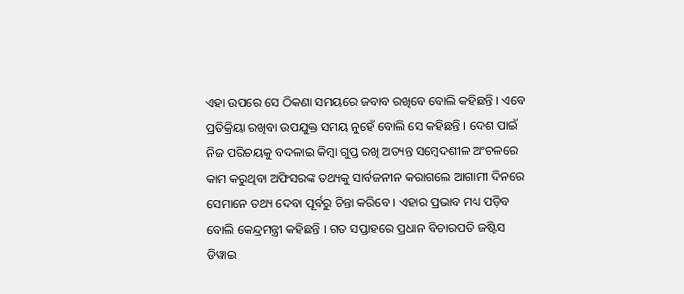ଏହା ଉପରେ ସେ ଠିକଣା ସମୟରେ ଜବାବ ରଖିବେ ବୋଲି କହିଛନ୍ତି । ଏବେ ପ୍ରତିକ୍ରିୟା ରଖିବା ଉପଯୁକ୍ତ ସମୟ ନୁହେଁ ବୋଲି ସେ କହିଛନ୍ତି । ଦେଶ ପାଇଁ ନିଜ ପରିଚୟକୁ ବଦଳାଇ କିମ୍ବା ଗୁପ୍ତ ରଖି ଅତ୍ୟନ୍ତ ସମ୍ବେଦଶୀଳ ଅଂଚଳରେ କାମ କରୁଥିବା ଅଫିସରଙ୍କ ତଥ୍ୟକୁ ସାର୍ବଜନୀନ କରାଗଲେ ଆଗାମୀ ଦିନରେ ସେମାନେ ତଥ୍ୟ ଦେବା ପୂର୍ବରୁ ଚିନ୍ତା କରିବେ । ଏହାର ପ୍ରଭାବ ମଧ୍ୟ ପଡ଼ିବ ବୋଲି କେନ୍ଦ୍ରମନ୍ତ୍ରୀ କହିଛନ୍ତି । ଗତ ସପ୍ତାହରେ ପ୍ରଧାନ ବିଚାରପତି ଜଷ୍ଟିସ ଡିୱାଇ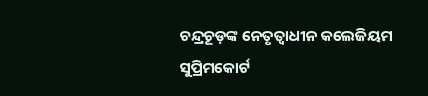ଚନ୍ଦ୍ରଚୂଡ଼ଙ୍କ ନେତୃତ୍ୱାଧୀନ କଲେଜିୟମ ସୁପ୍ରିମକୋର୍ଟ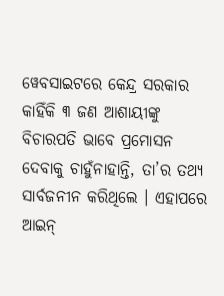ୱେବସାଇଟରେ କେନ୍ଦ୍ର ସରକାର କାହିଁକି ୩ ଜଣ ଆଶାୟୀଙ୍କୁ ବିଚାରପତି ଭାବେ ପ୍ରମୋସନ ଦେବାକୁ ଚାହୁଁନାହାନ୍ତି, ତା’ର ତଥ୍ୟ ସାର୍ବଜନୀନ କରିଥିଲେ । ଏହାପରେ ଆଇନ୍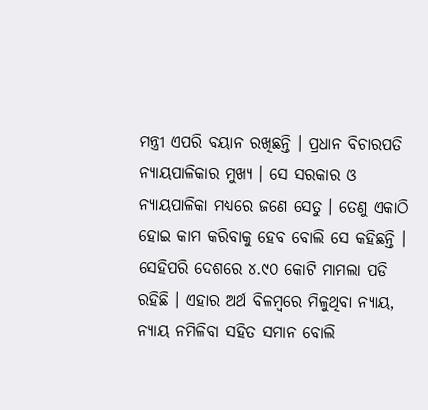ମନ୍ତ୍ରୀ ଏପରି ବୟାନ ରଖିଛନ୍ତି । ପ୍ରଧାନ ବିଚାରପତି ନ୍ୟାୟପାଳିକାର ମୁଖ୍ୟ । ସେ ସରକାର ଓ ନ୍ୟାୟପାଳିକା ମଧ୍ୟରେ ଜଣେ ସେତୁ । ତେଣୁ ଏକାଠି ହୋଇ କାମ କରିବାକୁ ହେବ ବୋଲି ସେ କହିଛନ୍ତି । ସେହିପରି ଦେଶରେ ୪.୯୦ କୋଟି ମାମଲା ପଡି ରହିଛି । ଏହାର ଅର୍ଥ ବିଳମ୍ବରେ ମିଳୁଥିବା ନ୍ୟାୟ, ନ୍ୟାୟ ନମିଳିବା ସହିତ ସମାନ ବୋଲି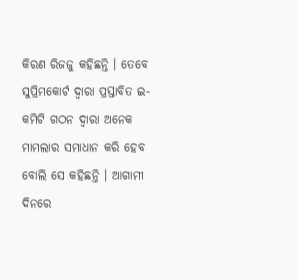କିରଣ ରିଜଜୁ କହିଛନ୍ତି । ତେବେ ସୁପ୍ରିମକୋର୍ଟ ଦ୍ୱାରା ପ୍ରସ୍ତାବିତ ଇ-କମିଟି ଗଠନ ଦ୍ୱାରା ଅନେକ ମାମଲାର ସମାଧାନ କରି ହେବ ବୋଲି ସେ କହିଛନ୍ତି । ଆଗାମୀ ଦିନରେ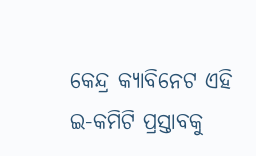କେନ୍ଦ୍ର କ୍ୟାବିନେଟ ଏହି ଇ-କମିଟି ପ୍ରସ୍ତାବକୁ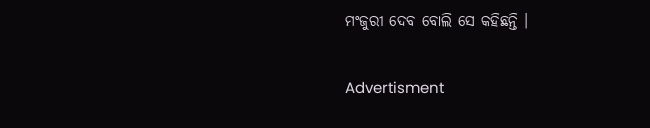ମଂଜୁରୀ ଦେବ ବୋଲି ସେ କହିଛନ୍ତି ।

Advertisment